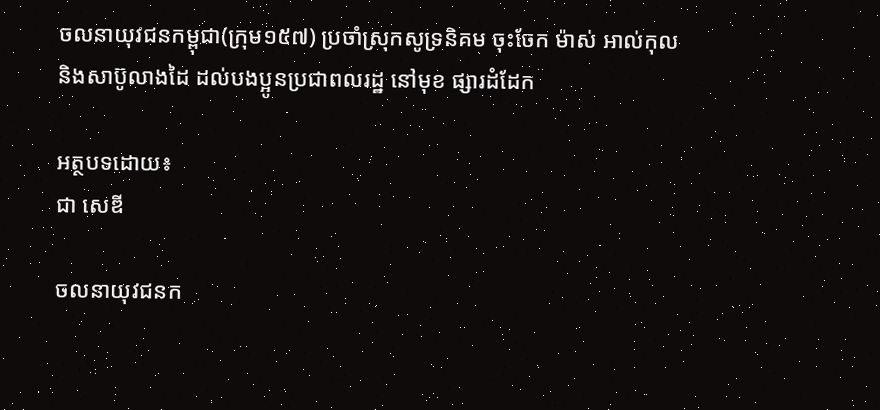ចលនាយុវជនកម្ពុជា(ក្រុម១៥៧) ប្រចាំស្រុកសូទ្រនិគម ចុះចែក ម៉ាស់ អាល់កុល និងសាប៊ូលាងដៃ ដល់បងប្អូនប្រជាពលរដ្ឋ នៅមុខ ផ្សារដំដែក

អត្ថបទដោយ៖
ជា សេឌី

ចលនាយុវជនក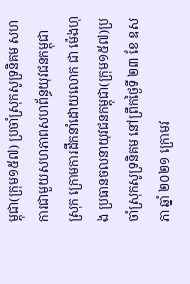ម្ពុជា(ក្រុម១៥៧) ប្រចាំស្រុកសូទ្រនិគម សហការជាមួយសហភាពសហព័ន្ធយុវជនកម្ពុជាស្រុក ក្រោមការដឹកនាំដោយលោក ជា ម៉េងហុង ប្រធានចលនាយុវជនកម្ពុជា(ក្រុម១៥៧)ប្រចាំស្រុកសូទ្រនិគម នៅព្រឹកថ្ងៃទី ២៣ ខែ ឧសភា ឆ្នាំ ២០២១ ក្រោមវ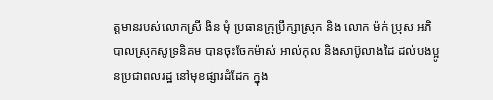ត្តមានរបស់លោកស្រី ងិន មុំ ប្រធានក្រុប្រឹក្សាស្រុក និង លោក ម៉ក់ ប្រុស អភិបាលស្រុកសូទ្រនិគម បានចុះចែកម៉ាស់ អាល់កុល និងសាប៊ូលាងដៃ ដល់បងប្អូនប្រជាពលរដ្ឋ នៅមុខផ្សារដំដែក ក្នុង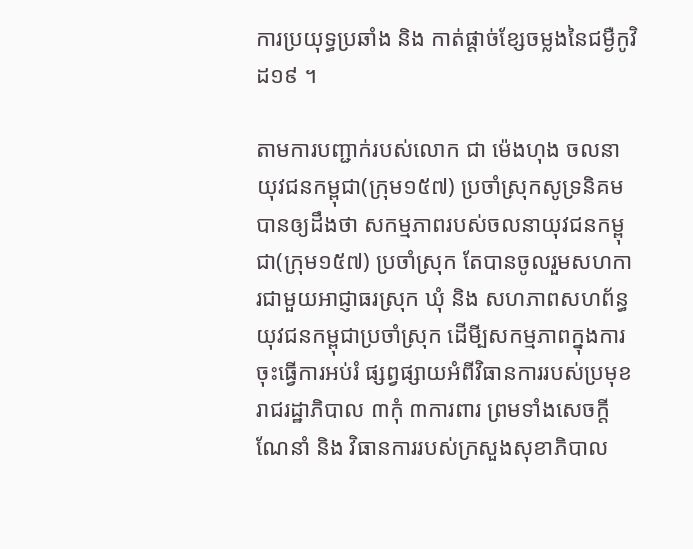ការប្រយុទ្ធប្រឆាំង និង កាត់ផ្តាច់ខ្សែចម្លងនៃជម្ងឺកូវិដ១៩ ។

តាមការបញ្ជាក់របស់លោក ជា ម៉េងហុង ចលនាយុវជនកម្ពុជា(ក្រុម១៥៧) ប្រចាំស្រុកសូទ្រនិគម បានឲ្យដឹងថា សកម្មភាពរបស់ចលនាយុវជនកម្ពុជា(ក្រុម១៥៧) ប្រចាំស្រុក តែបានចូលរួមសហការជាមួយអាជ្ញាធរស្រុក ឃុំ និង សហភាពសហព័ន្ធ យុវជនកម្ពុជាប្រចាំស្រុក ដើមី្បសកម្មភាពក្នុងការចុះធ្វើការអប់រំ ផ្សព្វផ្សាយអំពីវិធានការរបស់ប្រមុខរាជរដ្ឋាភិបាល ៣កុំ ៣ការពារ ព្រមទាំងសេចក្តីណែនាំ និង វិធានការរបស់ក្រសួងសុខាភិបាល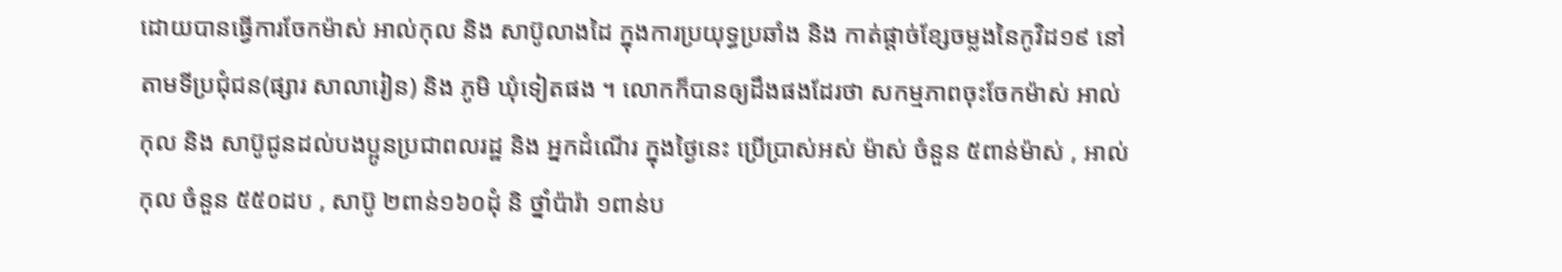ដោយបានធ្វើការចែកម៉ាស់ អាល់កុល និង សាប៊ូលាងដៃ ក្នុងការប្រយុទ្ធប្រឆាំង និង កាត់ផ្តាច់ខ្សែចម្លងនៃកូវិដ១៩ នៅតាមទីប្រជុំជន(ផ្សារ សាលារៀន) និង ភូមិ ឃុំទៀតផង ។ លោកក៏បានឲ្យដឹងផងដែរថា សកម្មភាពចុះចែកម៉ាស់ អាល់កុល និង សាប៊ូជូនដល់បងប្អូនប្រជាពលរដ្ឋ និង អ្នកដំណើរ ក្នុងថ្ងៃនេះ ប្រើប្រាស់អស់ ម៉ាស់ ចំនួន ៥ពាន់ម៉ាស់ , អាល់កុល ចំនួន ៥៥០ដប , សាប៊ូ ២ពាន់១៦០ដុំ និ ថ្នាំប៉ារ៉ា ១ពាន់ប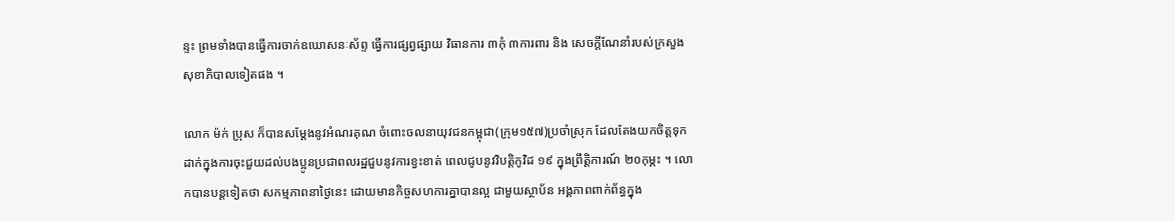ន្ទះ ព្រមទាំងបានធ្វើការចាក់ឧឃោសនៈស័ព្ទ ធ្វើការផ្សព្វផ្សាយ វិធានការ ៣កុំ ៣ការពារ និង សេចក្តីណែនាំរបស់ក្រសួងសុខាភិបាលទៀតផង ។

លោក ម៉ក់ ប្រុស ក៏បានសម្តែងនូវអំណរគុណ ចំពោះចលនាយុវជនកម្ពុជា(ក្រុម១៥៧)ប្រចាំស្រុក ដែលតែងយកចិត្តទុកដាក់ក្នុងការចុះជួយដល់បងប្អូនប្រជាពលរដ្ឋជួបនូវការខ្វះខាត់ ពេលជូបនូវវិបត្តិកូវិដ ១៩ ក្នុងព្រឹត្តិការណ៍ ២០កុម្ភះ ។ លោកបានបន្តទៀតថា សកម្មភាពនាថ្ងៃនេះ ដោយមានកិច្ចសហការគ្នាបានល្អ ជាមួយស្ថាប័ន អង្គភាពពាក់ព័ន្ធក្នុង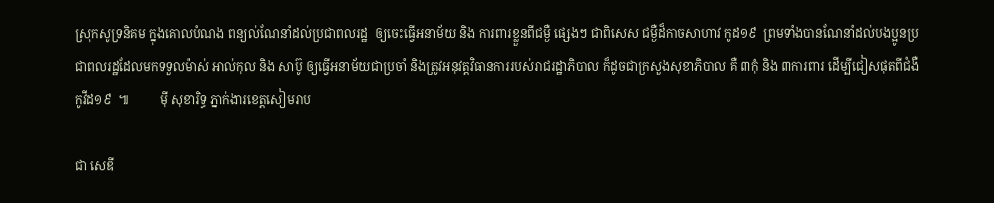ស្រុកសូទ្រនិគម ក្នុងគោលបំណង ពន្យល់ណែនាំដល់ប្រជាពលរដ្ឋ  ឲ្យចេះធ្វើអនាម័យ និង ការពារខ្លួនពីជម្ងឺ ផេ្សងៗ ជាពិសេស ជម្ងឺដ៏កាចសាហាវ កូដ១៩  ព្រមទាំងបានណែនាំដល់បងប្អូនប្រជាពលរដ្ឋដែលមកទទួលម៉ាស់ អាល់កុល និង សាប៊ូ ឲ្យធ្វើអនាម័យជាប្រចាំ និងត្រូវអនុវត្តវិធានការរបស់រាជរដ្ឋាភិបាល ក៏ដូចជាក្រសួងសុខាភិបាល គឺ ៣កុំ និង ៣ការពារ ដើម្បីជៀសផុតពីជំងឺកូវីដ១៩  ៕          ម៉ី សុខារិទ្ធ ភ្នាក់ងារខេត្តសៀមរាប

ជា សេឌី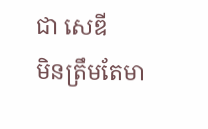ជា សេឌី
មិនត្រឹមតែមា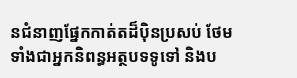នជំនាញផ្នែកកាត់តដ៏ប៉ិនប្រសប់ ថែមទាំងជាអ្នកនិពន្ធអត្ថបទទូទៅ និងប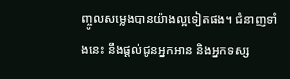ញ្ចូលសម្លេងបានយ៉ាងល្អទៀតផង។ ជំនាញទាំងនេះ នឹងផ្តល់ជូនអ្នកអាន និងអ្នកទស្ស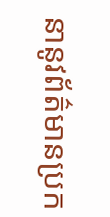នានូវព័ត៌មានប្រក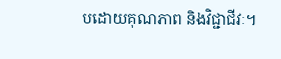បដោយគុណភាព និងវិជ្ជាជីវៈ។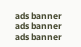ads banner
ads banner
ads banner